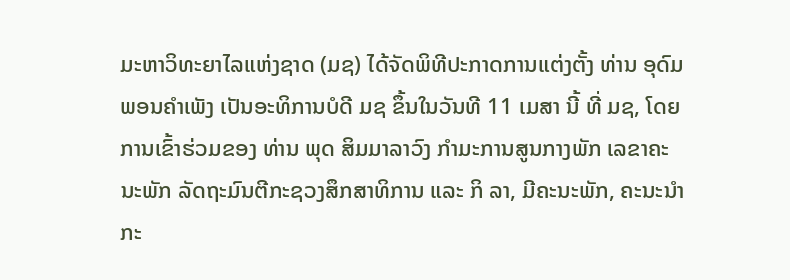ມະຫາວິທະຍາໄລແຫ່ງຊາດ (ມຊ) ໄດ້ຈັດພິທີປະກາດການແຕ່ງຕັ້ງ ທ່ານ ອຸດົມ ພອນຄຳເພັງ ເປັນອະທິການບໍດີ ມຊ ຂຶ້ນໃນວັນທີ 11 ເມສາ ນີ້ ທີ່ ມຊ, ໂດຍການເຂົ້າຮ່ວມຂອງ ທ່ານ ພຸດ ສິມມາລາວົງ ກຳມະການສູນກາງພັກ ເລຂາຄະນະພັກ ລັດຖະມົນຕີກະຊວງສຶກສາທິການ ແລະ ກິ ລາ, ມີຄະນະພັກ, ຄະນະນໍາກະ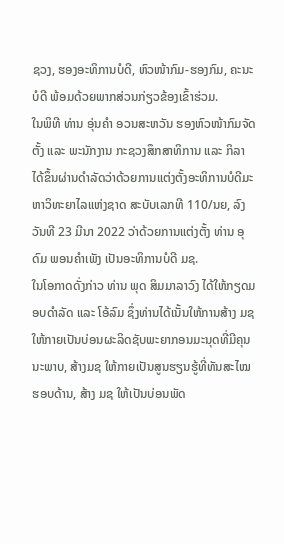ຊວງ, ຮອງອະທິການບໍດີ, ຫົວໜ້າກົມ-ຮອງກົມ, ຄະນະບໍດີ ພ້ອມດ້ວຍພາກສ່ວນກ່ຽວຂ້ອງເຂົ້າຮ່ວມ.
ໃນພິທີ ທ່ານ ອຸ່ນຄຳ ອວນສະຫວັນ ຮອງຫົວໜ້າກົມຈັດຕັ້ງ ແລະ ພະນັກງານ ກະຊວງສຶກສາທິການ ແລະ ກິລາ ໄດ້ຂຶ້ນຜ່ານດຳລັດວ່າດ້ວຍການແຕ່ງຕັ້ງອະທິການບໍດີມະຫາວິທະຍາໄລແຫ່ງຊາດ ສະບັບເລກທີ 110/ນຍ, ລົງວັນທີ 23 ມີນາ 2022 ວ່າດ້ວຍການແຕ່ງຕັ້ງ ທ່ານ ອຸດົມ ພອນຄຳເພັງ ເປັນອະທິການບໍດີ ມຊ.
ໃນໂອກາດດັ່ງກ່າວ ທ່ານ ພຸດ ສິມມາລາວົງ ໄດ້ໃຫ້ກຽດມອບດຳລັດ ແລະ ໂອ້ລົມ ຊຶ່ງທ່ານໄດ້ເນັ້ນໃຫ້ການສ້າງ ມຊ ໃຫ້ກາຍເປັນບ່ອນຜະລິດຊັບພະຍາກອນມະນຸດທີ່ມີຄຸນນະພາບ, ສ້າງມຊ ໃຫ້ກາຍເປັນສູນຮຽນຮູ້ທີ່ທັນສະໄໝຮອບດ້ານ, ສ້າງ ມຊ ໃຫ້ເປັນບ່ອນພັດ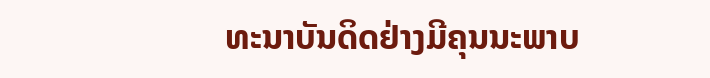ທະນາບັນດິດຢ່າງມີຄຸນນະພາບ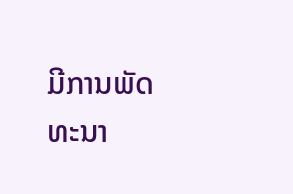ມີການພັດທະນາ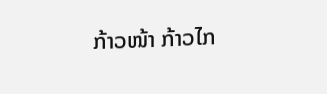ກ້າວໜ້າ ກ້າວໄກ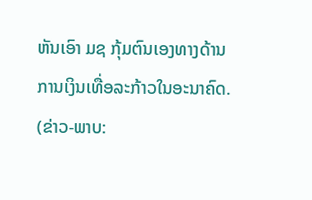ຫັນເອົາ ມຊ ກຸ້ມຕົນເອງທາງດ້ານການເງິນເທື່ອລະກ້າວໃນອະນາຄົດ.
(ຂ່າວ-ພາບ: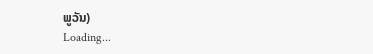ພູວັນ)
Loading...